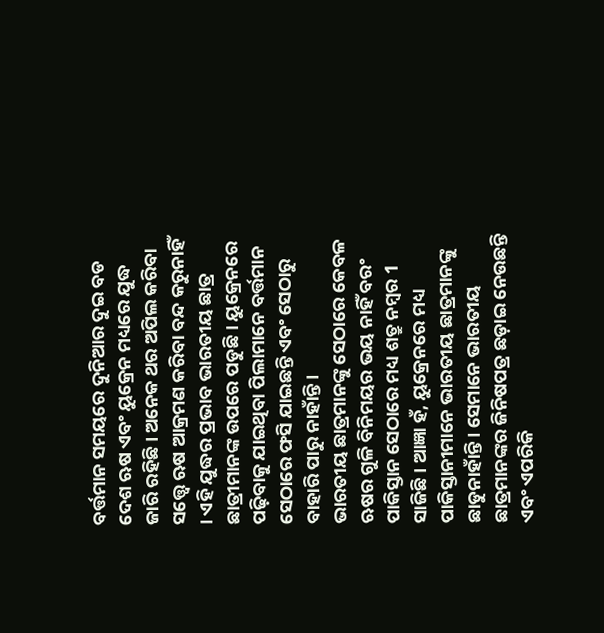ବର୍ତ୍ତମାନ ସମୟରେ ଦୁନିଆର ଦୁଇ ବଡ ଦେଶ ଋଷ ଏବଂ ୟୁକ୍ରେନ ମଧ୍ୟରେ ଯୁଦ୍ଧ ଜାରି ରହିଛି । ଅନେକ ଥର ଅପିଲ କରିବା ସତ୍ତ୍ୱେ ଋଷ ଆକ୍ରମଣ କରିବା ବନ୍ଦ କରୁନାହିଁ । ଏହି ଯୁଦ୍ଧର ପ୍ରଭାବ ଭାରତୀୟ ଛାତ୍ର ଛାତ୍ରୀମାନଙ୍କ ଉପରେ ପଡୁଛି । ୟୁକ୍ରେନରେ ପଢ଼ିବାକୁ ଯାଇଥିବା ପିଲାମାନେ ବର୍ତ୍ତମାନ ସେଠାରେ ଫସି ଯାଇଛନ୍ତି ଏବଂ ସେଠାରୁ ବାହାରି ପାରୁ ନାହାଁନ୍ତି ।
ଭାରତୀୟ ଛାତ୍ରମାନଙ୍କୁ ସେଠାରେ କେବଳ ଋଷର ଗୁଳି ବିନିମୟର ଭୟ ନାହିଁ ବରଂ ପାକିସ୍ତାନ ସେଠାରେ ମଧ୍ୟ ଶତ୍ରୁ ନମ୍ବର 1 ସାଜିଛି । ଆଜ୍ଞା ହଁ, ୟୁକ୍ରେନରେ ମଧ୍ୟ ପାକିସ୍ତାନୀମାନେ ଭାରତୀୟ ଛାତ୍ରମାନଙ୍କୁ ଛାଡୁନାହାଁନ୍ତି । ସେମାନେ ଭାରତୀୟ ଛାତ୍ରମାନଙ୍କର ଜିନିଷପତ୍ର ଛଡ଼ାଇ ନେଉଛନ୍ତି ଏବଂ ଏପରିକି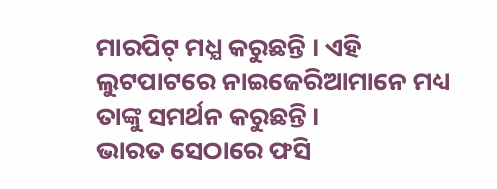ମାରପିଟ୍ ମଧ୍ଯ କରୁଛନ୍ତି । ଏହି ଲୁଟପାଟରେ ନାଇଜେରିଆମାନେ ମଧ୍ୟ ତାଙ୍କୁ ସମର୍ଥନ କରୁଛନ୍ତି ।
ଭାରତ ସେଠାରେ ଫସି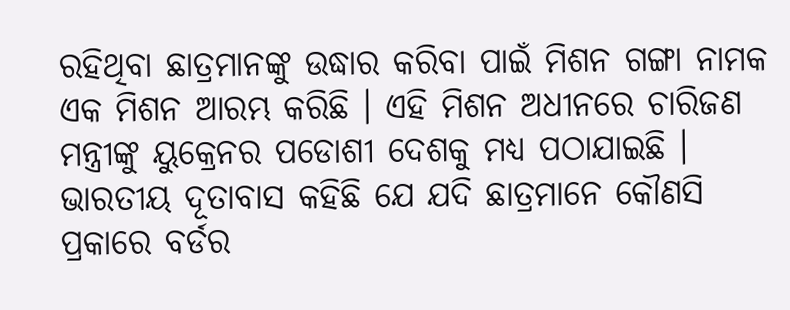ରହିଥିବା ଛାତ୍ରମାନଙ୍କୁ ଉଦ୍ଧାର କରିବା ପାଇଁ ମିଶନ ଗଙ୍ଗା ନାମକ ଏକ ମିଶନ ଆରମ୍ଭ କରିଛି । ଏହି ମିଶନ ଅଧୀନରେ ଚାରିଜଣ ମନ୍ତ୍ରୀଙ୍କୁ ୟୁକ୍ରେନର ପଡୋଶୀ ଦେଶକୁ ମଧ୍ୟ ପଠାଯାଇଛି । ଭାରତୀୟ ଦୂତାବାସ କହିଛି ଯେ ଯଦି ଛାତ୍ରମାନେ କୌଣସି ପ୍ରକାରେ ବର୍ଡର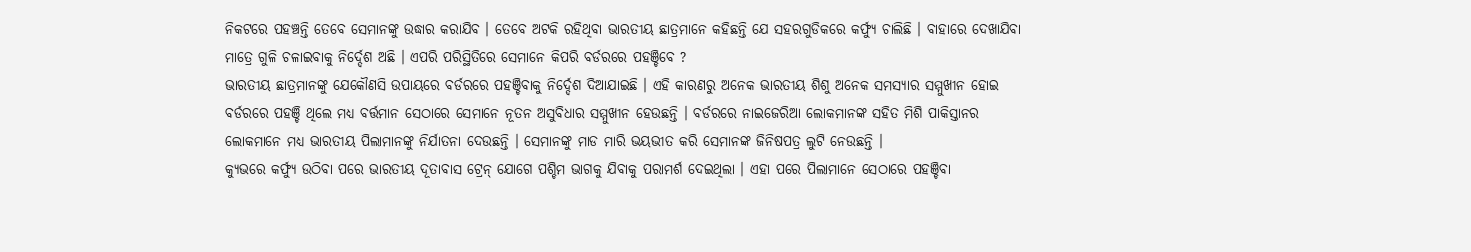ନିକଟରେ ପହଞ୍ଚନ୍ତି ତେବେ ସେମାନଙ୍କୁ ଉଦ୍ଧାର କରାଯିବ । ତେବେ ଅଟକି ରହିଥିବା ଭାରତୀୟ ଛାତ୍ରମାନେ କହିଛନ୍ତି ଯେ ସହରଗୁଡିକରେ କର୍ଫ୍ୟୁ ଚାଲିଛି । ବାହାରେ ଦେଖାଯିବା ମାତ୍ରେ ଗୁଳି ଚଳାଇବାକୁ ନିର୍ଦ୍ଦେଶ ଅଛି । ଏପରି ପରିସ୍ଥିତିରେ ସେମାନେ କିପରି ବର୍ଡରରେ ପହଞ୍ଚିବେ ?
ଭାରତୀୟ ଛାତ୍ରମାନଙ୍କୁ ଯେକୌଣସି ଉପାୟରେ ବର୍ଡରରେ ପହଞ୍ଚିବାକୁ ନିର୍ଦ୍ଦେଶ ଦିଆଯାଇଛି । ଏହି କାରଣରୁ ଅନେକ ଭାରତୀୟ ଶିଶୁ ଅନେକ ସମସ୍ୟାର ସମ୍ମୁଖୀନ ହୋଇ ବର୍ଡରରେ ପହଞ୍ଚି ଥିଲେ ମଧ୍ୟ ବର୍ତ୍ତମାନ ସେଠାରେ ସେମାନେ ନୂତନ ଅସୁବିଧାର ସମ୍ମୁଖୀନ ହେଉଛନ୍ତି । ବର୍ଡରରେ ନାଇଜେରିଆ ଲୋକମାନଙ୍କ ସହିତ ମିଶି ପାକିସ୍ତାନର ଲୋକମାନେ ମଧ୍ଯ ଭାରତୀୟ ପିଲାମାନଙ୍କୁ ନିର୍ଯାତନା ଦେଉଛନ୍ତି । ସେମାନଙ୍କୁ ମାଡ ମାରି ଭୟଭୀତ କରି ସେମାନଙ୍କ ଜିନିଷପତ୍ର ଲୁଟି ନେଉଛନ୍ତି ।
କ୍ୟୁଭରେ କର୍ଫ୍ୟୁ ଉଠିବା ପରେ ଭାରତୀୟ ଦୂତାବାସ ଟ୍ରେନ୍ ଯୋଗେ ପଶ୍ଚିମ ଭାଗକୁ ଯିବାକୁ ପରାମର୍ଶ ଦେଇଥିଲା । ଏହା ପରେ ପିଲାମାନେ ସେଠାରେ ପହଞ୍ଚିବା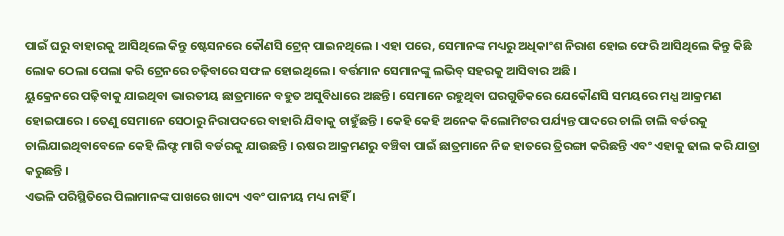ପାଇଁ ଘରୁ ବାହାରକୁ ଆସିଥିଲେ କିନ୍ତୁ ଷ୍ଟେସନରେ କୌଣସି ଟ୍ରେନ୍ ପାଇନଥିଲେ । ଏହା ପରେ, ସେମାନଙ୍କ ମଧ୍ୟରୁ ଅଧିକାଂଶ ନିରାଶ ହୋଇ ଫେରି ଆସିଥିଲେ କିନ୍ତୁ କିଛି ଲୋକ ଠେଲା ପେଲା କରି ଟ୍ରେନରେ ଚଢ଼ିବାରେ ସଫଳ ହୋଇଥିଲେ । ବର୍ତ୍ତମାନ ସେମାନଙ୍କୁ ଲଭିବ୍ ସହରକୁ ଆସିବାର ଅଛି ।
ୟୁକ୍ରେନରେ ପଢ଼ିବାକୁ ଯାଇଥିବା ଭାରତୀୟ ଛାତ୍ରମାନେ ବହୁତ ଅସୁବିଧାରେ ଅଛନ୍ତି । ସେମାନେ ରହୁଥିବା ଘରଗୁଡିକରେ ଯେକୌଣସି ସମୟରେ ମଧ୍ଯ ଆକ୍ରମଣ ହୋଇପାରେ । ତେଣୁ ସେମାନେ ସେଠାରୁ ନିରାପଦରେ ବାହାରି ଯିବାକୁ ଚାହୁଁଛନ୍ତି । କେହି କେହି ଅନେକ କିଲୋମିଟର ପର୍ଯ୍ୟନ୍ତ ପାଦରେ ଚାଲି ଚାଲି ବର୍ଡରକୁ ଚାଲିଯାଇଥିବାବେଳେ କେହି ଲିଫ୍ଟ ମାଗି ବର୍ଡରକୁ ଯାଉଛନ୍ତି । ଋଷର ଆକ୍ରମଣରୁ ବଞ୍ଚିବା ପାଇଁ ଛାତ୍ରମାନେ ନିଜ ହାତରେ ତ୍ରିରଙ୍ଗା କରିଛନ୍ତି ଏବଂ ଏହାକୁ ଢାଲ କରି ଯାତ୍ରା କରୁଛନ୍ତି ।
ଏଭଳି ପରିସ୍ଥିତିରେ ପିଲାମାନଙ୍କ ପାଖରେ ଖାଦ୍ୟ ଏବଂ ପାନୀୟ ମଧ୍ୟ ନାହିଁ ।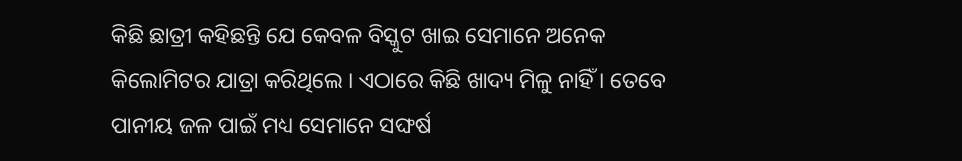କିଛି ଛାତ୍ରୀ କହିଛନ୍ତି ଯେ କେବଳ ବିସ୍କୁଟ ଖାଇ ସେମାନେ ଅନେକ କିଲୋମିଟର ଯାତ୍ରା କରିଥିଲେ । ଏଠାରେ କିଛି ଖାଦ୍ୟ ମିଳୁ ନାହିଁ । ତେବେ ପାନୀୟ ଜଳ ପାଇଁ ମଧ୍ୟ ସେମାନେ ସଙ୍ଘର୍ଷ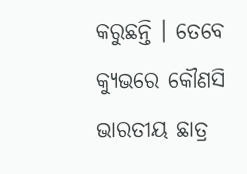କରୁଛନ୍ତି । ତେବେ କ୍ୟୁଭରେ କୌଣସି ଭାରତୀୟ ଛାତ୍ର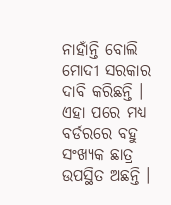ନାହାଁନ୍ତି ବୋଲି ମୋଦୀ ସରକାର ଦାବି କରିଛନ୍ତି । ଏହା ପରେ ମଧ୍ୟ ବର୍ଡରରେ ବହୁ ସଂଖ୍ୟକ ଛାତ୍ର ଉପସ୍ଥିତ ଅଛନ୍ତି ।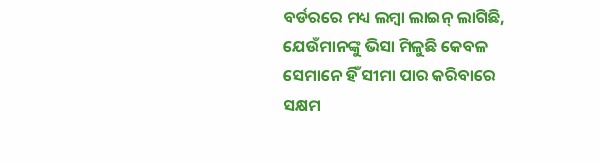ବର୍ଡରରେ ମଧ୍ୟ ଲମ୍ବା ଲାଇନ୍ ଲାଗିଛି, ଯେଉଁମାନଙ୍କୁ ଭିସା ମିଳୁଛି କେବଳ ସେମାନେ ହିଁ ସୀମା ପାର କରିବାରେ ସକ୍ଷମ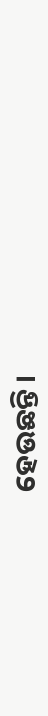ହେଉଛନ୍ତି ।